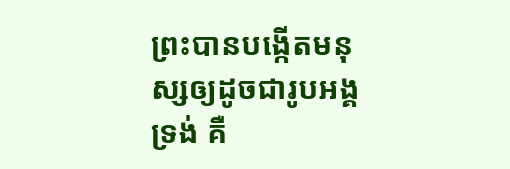ព្រះបានបង្កើតមនុស្សឲ្យដូចជារូបអង្គទ្រង់ គឺ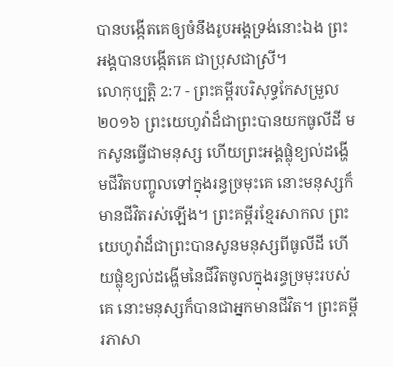បានបង្កើតគេឲ្យចំនឹងរូបអង្គទ្រង់នោះឯង ព្រះអង្គបានបង្កើតគេ ជាប្រុសជាស្រី។
លោកុប្បត្តិ 2:7 - ព្រះគម្ពីរបរិសុទ្ធកែសម្រួល ២០១៦ ព្រះយេហូវ៉ាដ៏ជាព្រះបានយកធូលីដី មកសូនធ្វើជាមនុស្ស ហើយព្រះអង្គផ្លុំខ្យល់ដង្ហើមជីវិតបញ្ចូលទៅក្នុងរន្ធច្រមុះគេ នោះមនុស្សក៏មានជីវិតរស់ឡើង។ ព្រះគម្ពីរខ្មែរសាកល ព្រះយេហូវ៉ាដ៏ជាព្រះបានសូនមនុស្សពីធូលីដី ហើយផ្លុំខ្យល់ដង្ហើមនៃជីវិតចូលក្នុងរន្ធច្រមុះរបស់គេ នោះមនុស្សក៏បានជាអ្នកមានជីវិត។ ព្រះគម្ពីរភាសា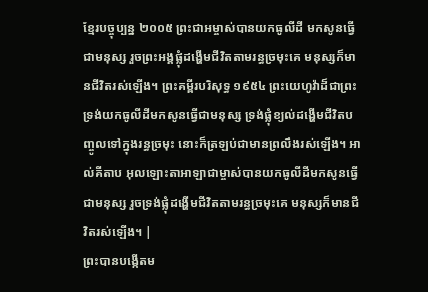ខ្មែរបច្ចុប្បន្ន ២០០៥ ព្រះជាអម្ចាស់បានយកធូលីដី មកសូនធ្វើជាមនុស្ស រួចព្រះអង្គផ្លុំដង្ហើមជីវិតតាមរន្ធច្រមុះគេ មនុស្សក៏មានជីវិតរស់ឡើង។ ព្រះគម្ពីរបរិសុទ្ធ ១៩៥៤ ព្រះយេហូវ៉ាដ៏ជាព្រះទ្រង់យកធូលីដីមកសូនធ្វើជាមនុស្ស ទ្រង់ផ្លុំខ្យល់ដង្ហើមជីវិតបញ្ចូលទៅក្នុងរន្ធច្រមុះ នោះក៏ត្រឡប់ជាមានព្រលឹងរស់ឡើង។ អាល់គីតាប អុលឡោះតាអាឡាជាម្ចាស់បានយកធូលីដីមកសូនធ្វើជាមនុស្ស រួចទ្រង់ផ្លុំដង្ហើមជីវិតតាមរន្ធច្រមុះគេ មនុស្សក៏មានជីវិតរស់ឡើង។ |
ព្រះបានបង្កើតម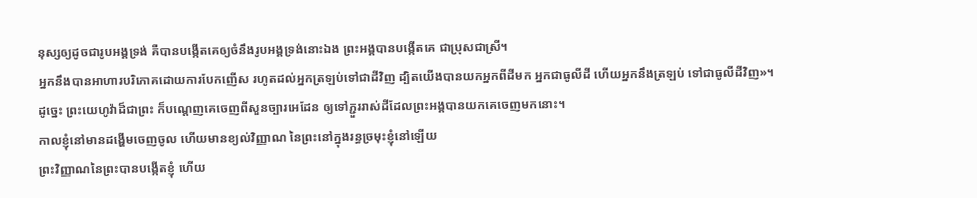នុស្សឲ្យដូចជារូបអង្គទ្រង់ គឺបានបង្កើតគេឲ្យចំនឹងរូបអង្គទ្រង់នោះឯង ព្រះអង្គបានបង្កើតគេ ជាប្រុសជាស្រី។
អ្នកនឹងបានអាហារបរិភោគដោយការបែកញើស រហូតដល់អ្នកត្រឡប់ទៅជាដីវិញ ដ្បិតយើងបានយកអ្នកពីដីមក អ្នកជាធូលីដី ហើយអ្នកនឹងត្រឡប់ ទៅជាធូលីដីវិញ»។
ដូច្នេះ ព្រះយេហូវ៉ាដ៏ជាព្រះ ក៏បណ្តេញគេចេញពីសួនច្បារអេដែន ឲ្យទៅភ្ជួររាស់ដីដែលព្រះអង្គបានយកគេចេញមកនោះ។
កាលខ្ញុំនៅមានដង្ហើមចេញចូល ហើយមានខ្យល់វិញ្ញាណ នៃព្រះនៅក្នុងរន្ធច្រមុះខ្ញុំនៅឡើយ
ព្រះវិញ្ញាណនៃព្រះបានបង្កើតខ្ញុំ ហើយ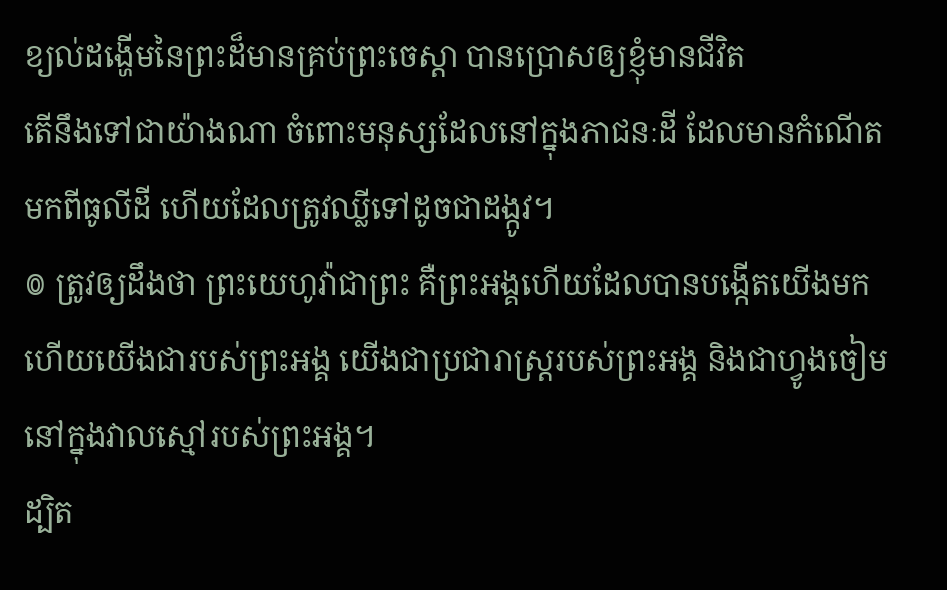ខ្យល់ដង្ហើមនៃព្រះដ៏មានគ្រប់ព្រះចេស្តា បានប្រោសឲ្យខ្ញុំមានជីវិត
តើនឹងទៅជាយ៉ាងណា ចំពោះមនុស្សដែលនៅក្នុងភាជនៈដី ដែលមានកំណើតមកពីធូលីដី ហើយដែលត្រូវឈ្លីទៅដូចជាដង្កូវ។
៙ ត្រូវឲ្យដឹងថា ព្រះយេហូវ៉ាជាព្រះ គឺព្រះអង្គហើយដែលបានបង្កើតយើងមក ហើយយើងជារបស់ព្រះអង្គ យើងជាប្រជារាស្ត្ររបស់ព្រះអង្គ និងជាហ្វូងចៀមនៅក្នុងវាលស្មៅរបស់ព្រះអង្គ។
ដ្បិត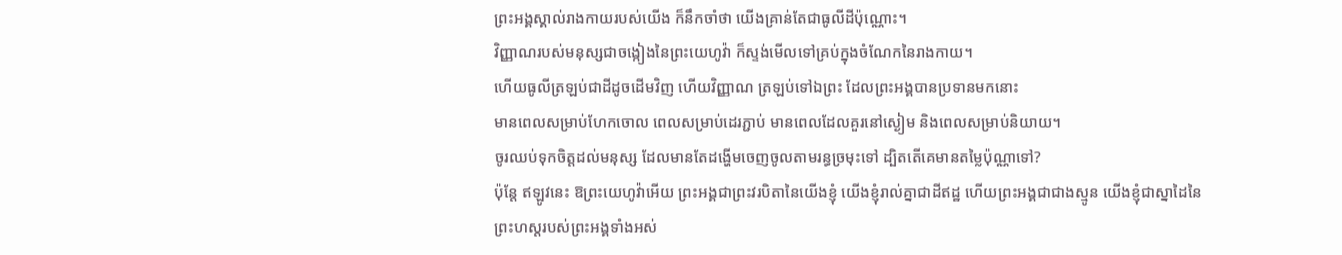ព្រះអង្គស្គាល់រាងកាយរបស់យើង ក៏នឹកចាំថា យើងគ្រាន់តែជាធូលីដីប៉ុណ្ណោះ។
វិញ្ញាណរបស់មនុស្សជាចង្កៀងនៃព្រះយេហូវ៉ា ក៏ស្ទង់មើលទៅគ្រប់ក្នុងចំណែកនៃរាងកាយ។
ហើយធូលីត្រឡប់ជាដីដូចដើមវិញ ហើយវិញ្ញាណ ត្រឡប់ទៅឯព្រះ ដែលព្រះអង្គបានប្រទានមកនោះ
មានពេលសម្រាប់ហែកចោល ពេលសម្រាប់ដេរភ្ជាប់ មានពេលដែលគួរនៅស្ងៀម និងពេលសម្រាប់និយាយ។
ចូរឈប់ទុកចិត្តដល់មនុស្ស ដែលមានតែដង្ហើមចេញចូលតាមរន្ធច្រមុះទៅ ដ្បិតតើគេមានតម្លៃប៉ុណ្ណាទៅ?
ប៉ុន្តែ ឥឡូវនេះ ឱព្រះយេហូវ៉ាអើយ ព្រះអង្គជាព្រះវរបិតានៃយើងខ្ញុំ យើងខ្ញុំរាល់គ្នាជាដីឥដ្ឋ ហើយព្រះអង្គជាជាងស្មូន យើងខ្ញុំជាស្នាដៃនៃព្រះហស្តរបស់ព្រះអង្គទាំងអស់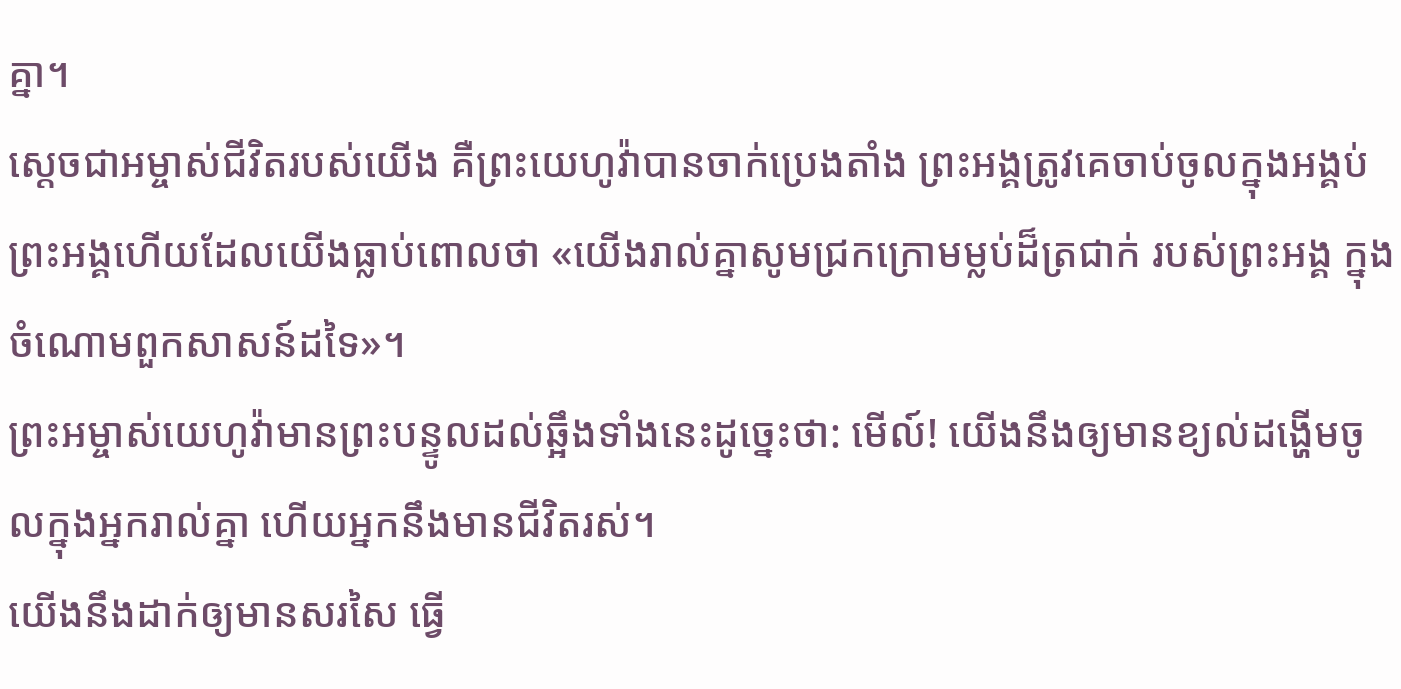គ្នា។
ស្ដេចជាអម្ចាស់ជីវិតរបស់យើង គឺព្រះយេហូវ៉ាបានចាក់ប្រេងតាំង ព្រះអង្គត្រូវគេចាប់ចូលក្នុងអង្គប់ ព្រះអង្គហើយដែលយើងធ្លាប់ពោលថា «យើងរាល់គ្នាសូមជ្រកក្រោមម្លប់ដ៏ត្រជាក់ របស់ព្រះអង្គ ក្នុងចំណោមពួកសាសន៍ដទៃ»។
ព្រះអម្ចាស់យេហូវ៉ាមានព្រះបន្ទូលដល់ឆ្អឹងទាំងនេះដូច្នេះថា: មើល៍! យើងនឹងឲ្យមានខ្យល់ដង្ហើមចូលក្នុងអ្នករាល់គ្នា ហើយអ្នកនឹងមានជីវិតរស់។
យើងនឹងដាក់ឲ្យមានសរសៃ ធ្វើ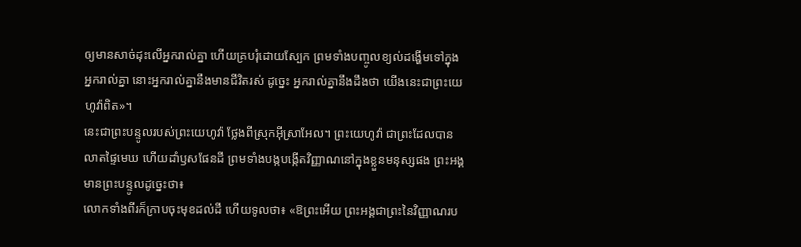ឲ្យមានសាច់ដុះលើអ្នករាល់គ្នា ហើយគ្របរុំដោយស្បែក ព្រមទាំងបញ្ចូលខ្យល់ដង្ហើមទៅក្នុងអ្នករាល់គ្នា នោះអ្នករាល់គ្នានឹងមានជីវិតរស់ ដូច្នេះ អ្នករាល់គ្នានឹងដឹងថា យើងនេះជាព្រះយេហូវ៉ាពិត»។
នេះជាព្រះបន្ទូលរបស់ព្រះយេហូវ៉ា ថ្លែងពីស្រុកអ៊ីស្រាអែល។ ព្រះយេហូវ៉ា ជាព្រះដែលបានលាតផ្ទៃមេឃ ហើយដាំឫសផែនដី ព្រមទាំងបង្កបង្កើតវិញ្ញាណនៅក្នុងខ្លួនមនុស្សផង ព្រះអង្គមានព្រះបន្ទូលដូច្នេះថា៖
លោកទាំងពីរក៏ក្រាបចុះមុខដល់ដី ហើយទូលថា៖ «ឱព្រះអើយ ព្រះអង្គជាព្រះនៃវិញ្ញាណរប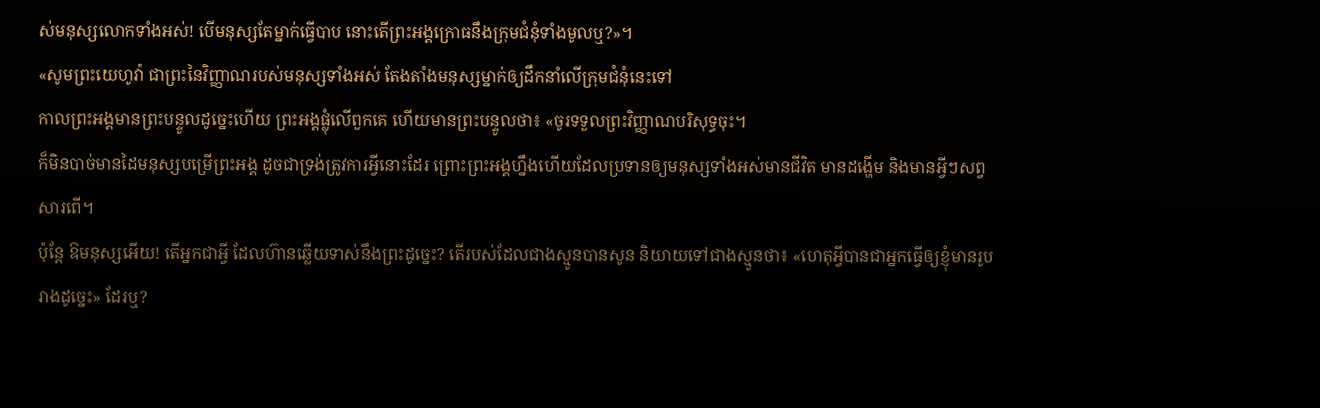ស់មនុស្សលោកទាំងអស់! បើមនុស្សតែម្នាក់ធ្វើបាប នោះតើព្រះអង្គក្រោធនឹងក្រុមជំនុំទាំងមូលឬ?»។
«សូមព្រះយេហូវ៉ា ជាព្រះនៃវិញ្ញាណរបស់មនុស្សទាំងអស់ តែងតាំងមនុស្សម្នាក់ឲ្យដឹកនាំលើក្រុមជំនុំនេះទៅ
កាលព្រះអង្គមានព្រះបន្ទូលដូច្នេះហើយ ព្រះអង្គផ្លុំលើពួកគេ ហើយមានព្រះបន្ទូលថា៖ «ចូរទទួលព្រះវិញ្ញាណបរិសុទ្ធចុះ។
ក៏មិនបាច់មានដៃមនុស្សបម្រើព្រះអង្គ ដូចជាទ្រង់ត្រូវការអ្វីនោះដែរ ព្រោះព្រះអង្គហ្នឹងហើយដែលប្រទានឲ្យមនុស្សទាំងអស់មានជីវិត មានដង្ហើម និងមានអ្វីៗសព្វសារពើ។
ប៉ុន្តែ ឱមនុស្សអើយ! តើអ្នកជាអ្វី ដែលហ៊ានឆ្លើយទាស់នឹងព្រះដូច្នេះ? តើរបស់ដែលជាងស្មូនបានសូន និយាយទៅជាងស្មូនថា៖ «ហេតុអ្វីបានជាអ្នកធ្វើឲ្យខ្ញុំមានរូបរាងដូច្នេះ» ដែរឬ?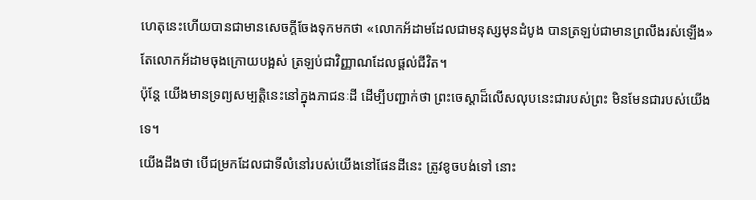ហេតុនេះហើយបានជាមានសេចក្តីចែងទុកមកថា «លោកអ័ដាមដែលជាមនុស្សមុនដំបូង បានត្រឡប់ជាមានព្រលឹងរស់ឡើង» តែលោកអ័ដាមចុងក្រោយបង្អស់ ត្រឡប់ជាវិញ្ញាណដែលផ្ដល់ជីវិត។
ប៉ុន្ដែ យើងមានទ្រព្យសម្បត្តិនេះនៅក្នុងភាជនៈដី ដើម្បីបញ្ជាក់ថា ព្រះចេស្ដាដ៏លើសលុបនេះជារបស់ព្រះ មិនមែនជារបស់យើងទេ។
យើងដឹងថា បើជម្រកដែលជាទីលំនៅរបស់យើងនៅផែនដីនេះ ត្រូវខូចបង់ទៅ នោះ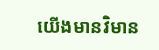យើងមានវិមាន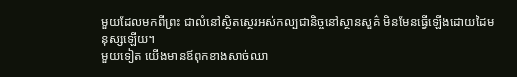មួយដែលមកពីព្រះ ជាលំនៅសិ្ថតស្ថេរអស់កល្បជានិច្ចនៅស្ថានសួគ៌ មិនមែនធ្វើឡើងដោយដៃមនុស្សឡើយ។
មួយទៀត យើងមានឪពុកខាងសាច់ឈា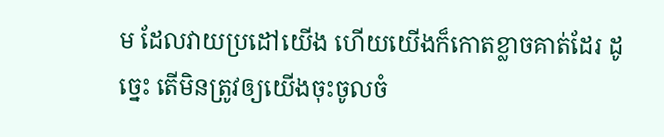ម ដែលវាយប្រដៅយើង ហើយយើងក៏កោតខ្លាចគាត់ដែរ ដូច្នេះ តើមិនត្រូវឲ្យយើងចុះចូលចំ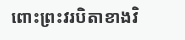ពោះព្រះវរបិតាខាងវិ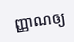ញ្ញាណឲ្យ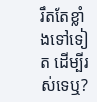រឹតតែខ្លាំងទៅទៀត ដើម្បីរស់ទេឬ?